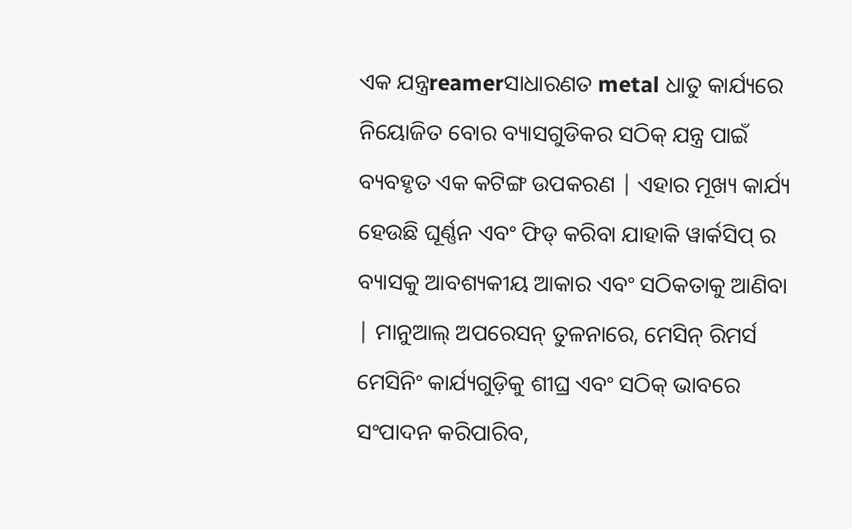ଏକ ଯନ୍ତ୍ରreamerସାଧାରଣତ metal ଧାତୁ କାର୍ଯ୍ୟରେ ନିୟୋଜିତ ବୋର ବ୍ୟାସଗୁଡିକର ସଠିକ୍ ଯନ୍ତ୍ର ପାଇଁ ବ୍ୟବହୃତ ଏକ କଟିଙ୍ଗ ଉପକରଣ | ଏହାର ମୂଖ୍ୟ କାର୍ଯ୍ୟ ହେଉଛି ଘୂର୍ଣ୍ଣନ ଏବଂ ଫିଡ୍ କରିବା ଯାହାକି ୱାର୍କସିପ୍ ର ବ୍ୟାସକୁ ଆବଶ୍ୟକୀୟ ଆକାର ଏବଂ ସଠିକତାକୁ ଆଣିବା | ମାନୁଆଲ୍ ଅପରେସନ୍ ତୁଳନାରେ, ମେସିନ୍ ରିମର୍ସ ମେସିନିଂ କାର୍ଯ୍ୟଗୁଡ଼ିକୁ ଶୀଘ୍ର ଏବଂ ସଠିକ୍ ଭାବରେ ସଂପାଦନ କରିପାରିବ,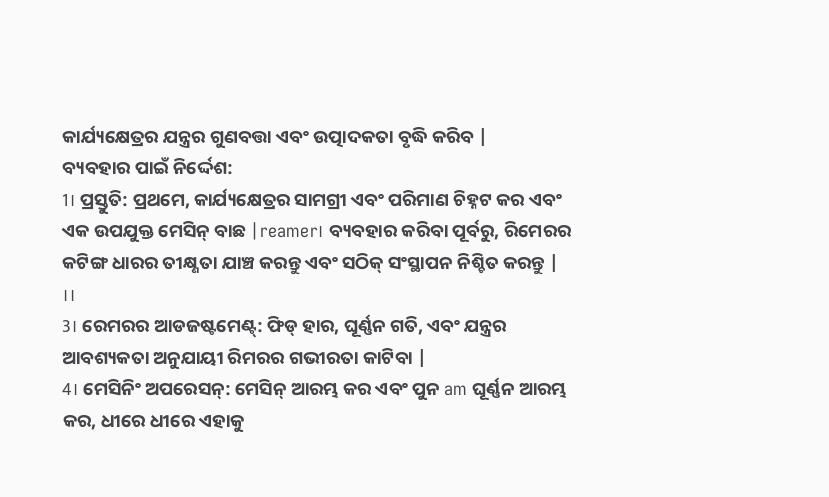କାର୍ଯ୍ୟକ୍ଷେତ୍ରର ଯନ୍ତ୍ରର ଗୁଣବତ୍ତା ଏବଂ ଉତ୍ପାଦକତା ବୃଦ୍ଧି କରିବ |
ବ୍ୟବହାର ପାଇଁ ନିର୍ଦ୍ଦେଶ:
1। ପ୍ରସ୍ତୁତି: ପ୍ରଥମେ, କାର୍ଯ୍ୟକ୍ଷେତ୍ରର ସାମଗ୍ରୀ ଏବଂ ପରିମାଣ ଚିହ୍ନଟ କର ଏବଂ ଏକ ଉପଯୁକ୍ତ ମେସିନ୍ ବାଛ |reamer। ବ୍ୟବହାର କରିବା ପୂର୍ବରୁ, ରିମେରର କଟିଙ୍ଗ ଧାରର ତୀକ୍ଷ୍ଣତା ଯାଞ୍ଚ କରନ୍ତୁ ଏବଂ ସଠିକ୍ ସଂସ୍ଥାପନ ନିଶ୍ଚିତ କରନ୍ତୁ |
।।
3। ରେମରର ଆଡଜଷ୍ଟମେଣ୍ଟ୍: ଫିଡ୍ ହାର, ଘୂର୍ଣ୍ଣନ ଗତି, ଏବଂ ଯନ୍ତ୍ରର ଆବଶ୍ୟକତା ଅନୁଯାୟୀ ରିମରର ଗଭୀରତା କାଟିବା |
4। ମେସିନିଂ ଅପରେସନ୍: ମେସିନ୍ ଆରମ୍ଭ କର ଏବଂ ପୁନ am ଘୂର୍ଣ୍ଣନ ଆରମ୍ଭ କର, ଧୀରେ ଧୀରେ ଏହାକୁ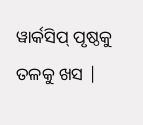ୱାର୍କସିପ୍ ପୃଷ୍ଠକୁ ତଳକୁ ଖସ |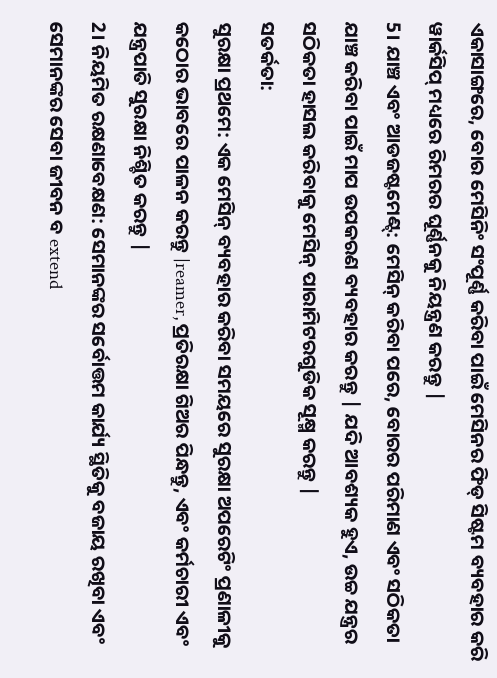ଏକାସାଙ୍ଗରେ, ବୋର ମେସିନିଂ ସଂପୂର୍ଣ୍ଣ କରିବା ପାଇଁ ମେସିନର ଫିଡ୍ ସିଷ୍ଟମ ବ୍ୟବହାର କରି ୱାର୍କସିପ୍ ମଧ୍ୟରେ ରିମରର ଘୂର୍ଣ୍ଣନକୁ ନିୟନ୍ତ୍ରଣ କରନ୍ତୁ |
5। ଯାଞ୍ଚ ଏବଂ ଆଡଜଷ୍ଟମେଣ୍ଟ୍: ମେସିନ୍ କରିବା ପରେ, ବୋରର ପରିମାଣ ଏବଂ ସଠିକତା ଯାଞ୍ଚ କରିବା ପାଇଁ ମାପ ଉପକରଣ ବ୍ୟବହାର କରନ୍ତୁ | ଯଦି ଆବଶ୍ୟକ ହୁଏ, ଉଚ୍ଚ ଯନ୍ତ୍ରର ସଠିକତା ହାସଲ କରିବାକୁ ମେସିନ୍ ପାରାମିଟରଗୁଡିକ ସୂକ୍ଷ୍ମ କରନ୍ତୁ |
ସତର୍କତା:
ସୁରକ୍ଷା ପ୍ରଥମେ: ଏକ ମେସିନ୍ ବ୍ୟବହାର କରିବା ସମୟରେ ସୁରକ୍ଷା ଅପରେଟିଂ ପ୍ରଣାଳୀକୁ କଠୋର ଭାବରେ ପାଳନ କରନ୍ତୁ |reamer, ପ୍ରତିରକ୍ଷା ଗିଅର ପିନ୍ଧନ୍ତୁ, ଏବଂ କର୍ମଚାରୀ ଏବଂ ଯନ୍ତ୍ରପାତି ସୁରକ୍ଷା ନିଶ୍ଚିତ କରନ୍ତୁ |
2। ନିୟମିତ ରକ୍ଷଣାବେକ୍ଷଣ: ସେମାନଙ୍କର ସର୍ବୋତ୍ତମ କାର୍ଯ୍ୟ ସ୍ଥିତିକୁ ବଜାୟ ରଖିବା ଏବଂ ସେମାନଙ୍କର ସେବା ଜୀବନ ବ extend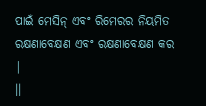ପାଇଁ ମେସିନ୍ ଏବଂ ରିମେରର ନିୟମିତ ରକ୍ଷଣାବେକ୍ଷଣ ଏବଂ ରକ୍ଷଣାବେକ୍ଷଣ କର |
।।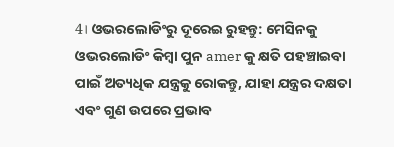4। ଓଭରଲୋଡିଂରୁ ଦୂରେଇ ରୁହନ୍ତୁ: ମେସିନକୁ ଓଭରଲୋଡିଂ କିମ୍ବା ପୁନ amer କୁ କ୍ଷତି ପହଞ୍ଚାଇବା ପାଇଁ ଅତ୍ୟଧିକ ଯନ୍ତ୍ରକୁ ରୋକନ୍ତୁ, ଯାହା ଯନ୍ତ୍ରର ଦକ୍ଷତା ଏବଂ ଗୁଣ ଉପରେ ପ୍ରଭାବ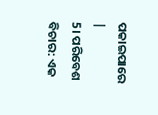ପକାଇପାରେ |
5। ପରିବେଶ ବିଚାର: ଏକ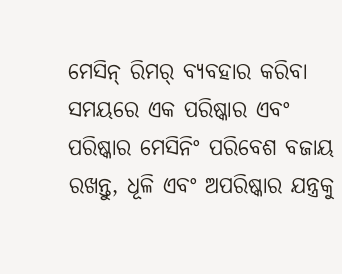ମେସିନ୍ ରିମର୍ ବ୍ୟବହାର କରିବା ସମୟରେ ଏକ ପରିଷ୍କାର ଏବଂ ପରିଷ୍କାର ମେସିନିଂ ପରିବେଶ ବଜାୟ ରଖନ୍ତୁ, ଧୂଳି ଏବଂ ଅପରିଷ୍କାର ଯନ୍ତ୍ରକୁ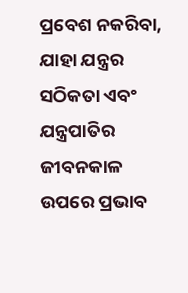ପ୍ରବେଶ ନକରିବା, ଯାହା ଯନ୍ତ୍ରର ସଠିକତା ଏବଂ ଯନ୍ତ୍ରପାତିର ଜୀବନକାଳ ଉପରେ ପ୍ରଭାବ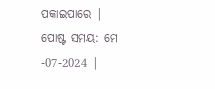ପକାଇପାରେ |
ପୋଷ୍ଟ ସମୟ: ମେ -07-2024 |